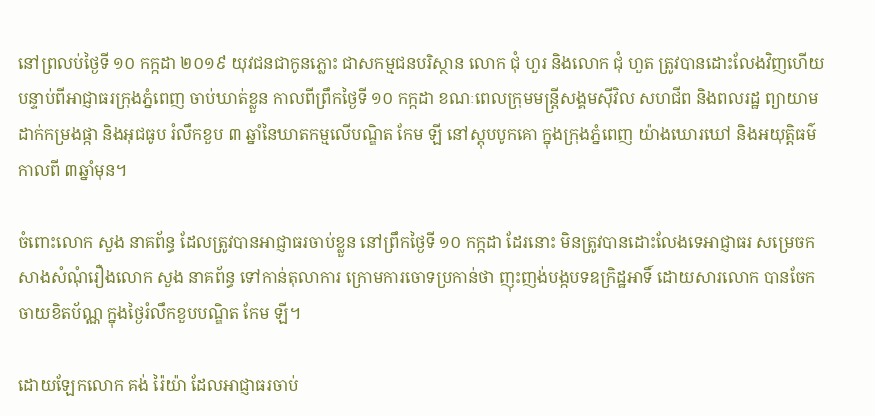នៅព្រលប់ថ្ងៃទី ១០ កក្កដា ២០១៩ យុវជនជាកូនភ្លោះ ជាសកម្មជនបរិស្ថាន លោក ជុំ ហួរ និងលោក ជុំ ហួត ត្រូវបានដោះលែងវិញហើយ បន្ទាប់ពីអាជ្ញាធរក្រុងភ្នំពេញ ចាប់ឃាត់ខ្លួន កាលពីព្រឹកថ្ងៃទី ១០ កក្កដា ខណៈពេលក្រុមមន្រ្តីសង្គមស៊ីវិល សហជីព និងពលរដ្ឋ ព្យាយាមដាក់កម្រងផ្កា និងអុជធូប រំលឹកខួប ៣ ឆ្នាំនៃឃាតកម្មលើបណ្ឌិត កែម ឡី នៅស្តុបបូកគោ ក្នុងក្រុងភ្នំពេញ យ៉ាងឃោរឃៅ និងអយុត្តិធម៌ កាលពី ៣ឆ្នាំមុន។

ចំពោះលោក សួង នាគព័ន្ធ ដែលត្រូវបានអាជ្ញាធរចាប់ខ្លួន នៅព្រឹកថ្ងៃទី ១០ កក្កដា ដែរនោះ មិនត្រូវបានដោះលែងទេអាជ្ញាធរ សម្រេចកសាងសំណុំរឿងលោក សួង នាគព័ន្ធ ទៅកាន់តុលាការ ក្រោមការចោទប្រកាន់ថា ញុះញង់បង្កបទឧក្រិដ្ឋអាទិ៍ ដោយសារលោក បានចែកចាយខិតប័ណ្ណ ក្នុងថ្ងៃរំលឹកខួបបណ្ឌិត កែម ឡី។

ដោយឡែកលោក គង់ រ៉ៃយ៉ា ដែលអាជ្ញាធរចាប់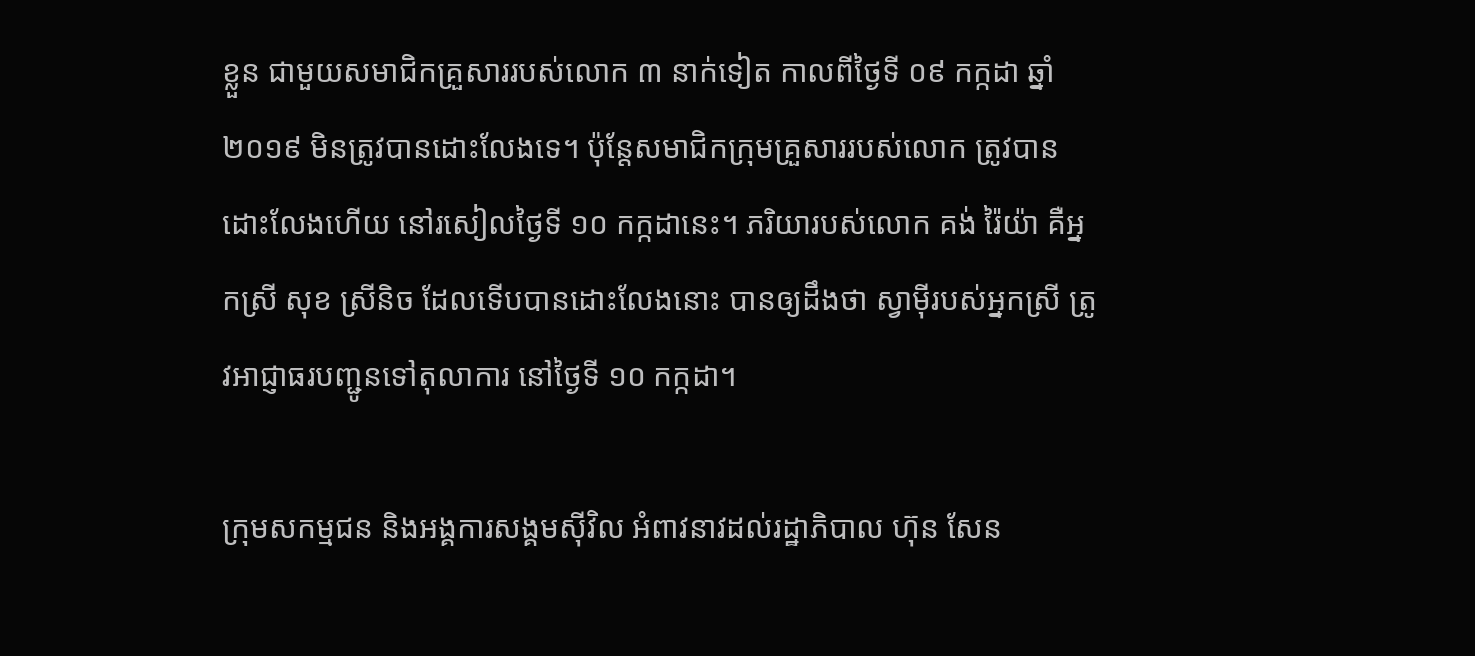ខ្លួន ជាមួយសមាជិកគ្រួសាររបស់លោក ៣ នាក់ទៀត កាលពីថ្ងៃទី ០៩ កក្កដា ឆ្នាំ២០១៩ មិនត្រូវបានដោះលែងទេ។ ប៉ុន្តែសមាជិកក្រុមគ្រួសាររបស់លោក ត្រូវបានដោះលែងហើយ នៅរសៀលថ្ងៃទី ១០ កក្កដានេះ។ ភរិយារបស់លោក គង់ រ៉ៃយ៉ា គឺអ្នកស្រី សុខ ស្រីនិច ដែលទើបបានដោះលែងនោះ បានឲ្យដឹងថា ស្វាម៉ីរបស់អ្នកស្រី ត្រូវអាជ្ញាធរបញ្ជូនទៅតុលាការ នៅថ្ងៃទី ១០ កក្កដា។

ក្រុមសកម្មជន និងអង្គការសង្គមស៊ីវិល អំពាវនាវដល់រដ្ឋាភិបាល ហ៊ុន សែន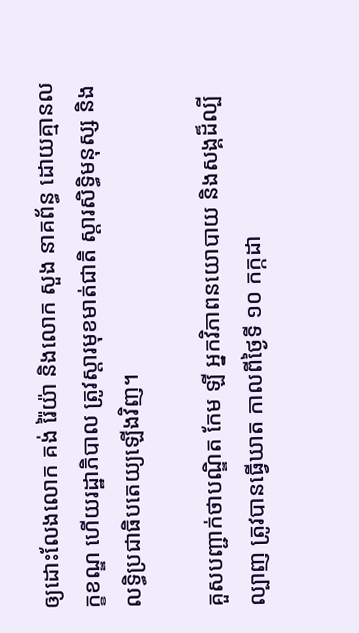ឲ្យដោះលែងលោក គង់ រ៉ៃយ៉ា និងលោក សួង នាគព័ន្ធ ដោយគ្មានលក្ខខណ្ឌ ហើយរដ្ឋាភិបាល ត្រូវស្តារមុខមាត់ជាតិ ស្តារសិទ្ធិមនុស្ស និងលទ្ធិប្រជាធិបតេយ្យឡើងវិញ។

គួសបញ្ជាក់ថាបណ្ឌិត កែម ឡី អ្នកវិភាពនយោបាយ និងសង្គដ៏ល្បីល្បាញ ត្រូវបានធ្វើឃាត កាលពីថ្ងៃទី ១០ កក្កដា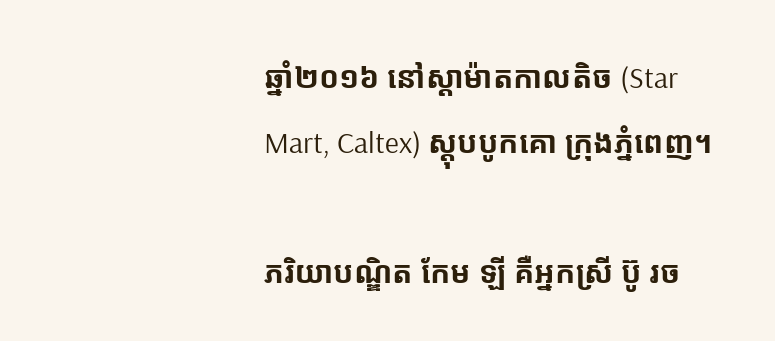ឆ្នាំ២០១៦ នៅស្តាម៉ាតកាលតិច (Star Mart, Caltex) ស្តុបបូកគោ ក្រុងភ្នំពេញ។

ភរិយាបណ្ឌិត កែម ឡី គឺអ្នកស្រី ប៊ូ រច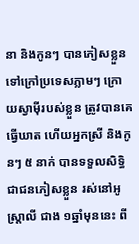នា និងកូនៗ បានភៀសខ្លួនទៅក្រៅប្រទេសភ្លាមៗ ក្រោយស្វាម៉ីរបស់ខ្លួន ត្រូវបានគេធ្វើឃាត ហើយអ្នកស្រី និងកូនៗ ៥ នាក់ បានទទួលសិទ្ធិជាជនភៀសខ្លួន រស់នៅអូស្ត្រាលី ជាង ១ឆ្នាំមុននេះ ពី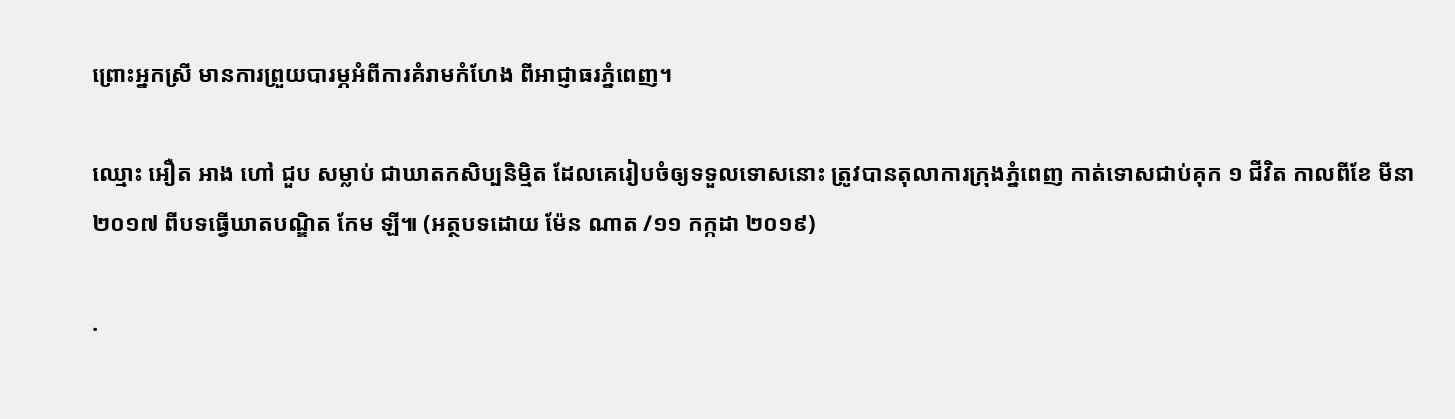ព្រោះអ្នកស្រី មានការព្រួយបារម្ភអំពីការគំរាមកំហែង ពីអាជ្ញាធរភ្នំពេញ។

ឈ្មោះ អឿត អាង ហៅ ជួប សម្លាប់ ជាឃាតកសិប្បនិម្មិត ដែលគេរៀបចំឲ្យទទួលទោសនោះ ត្រូវបានតុលាការក្រុងភ្នំពេញ កាត់ទោសជាប់គុក ១ ជីវិត កាលពីខែ មីនា ២០១៧ ពីបទធ្វើឃាតបណ្ឌិត កែម ឡី៕ (អត្ថបទដោយ ម៉ែន ណាត /១១ កក្កដា ២០១៩)

.